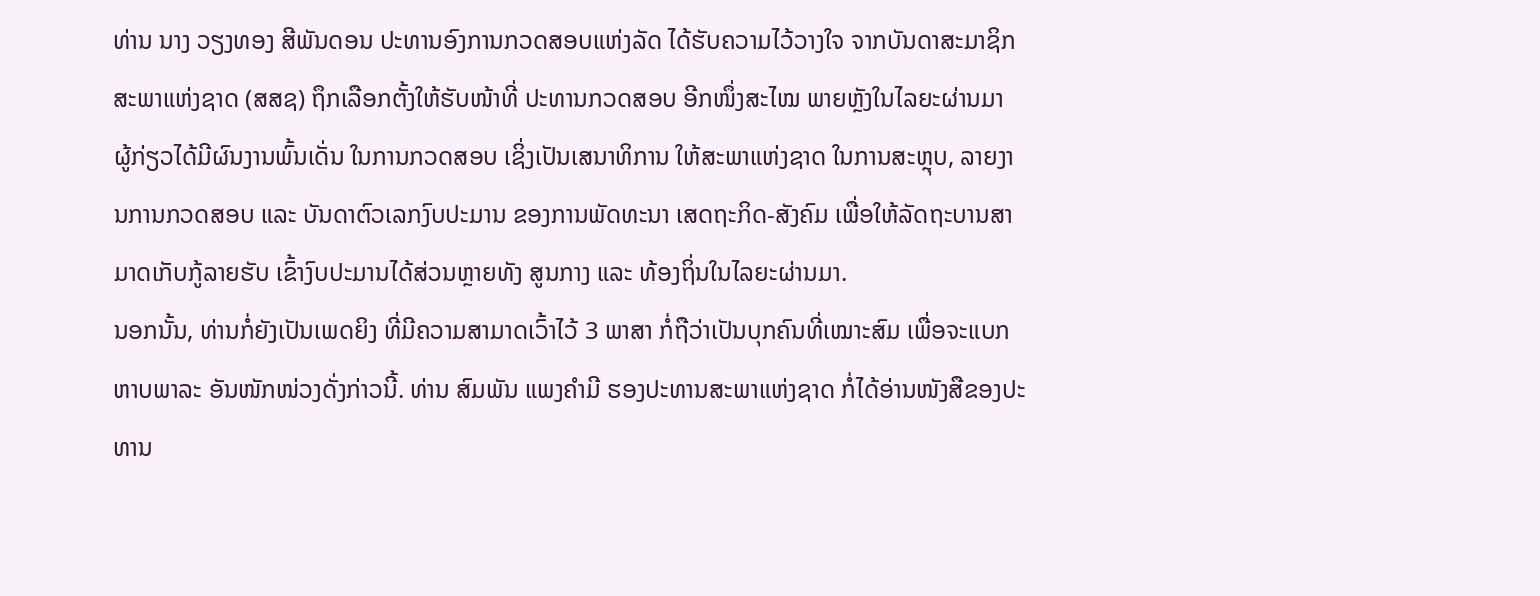ທ່ານ ນາງ ວຽງທອງ ສີພັນດອນ ປະທານອົງການກວດສອບແຫ່ງລັດ ໄດ້ຮັບຄວາມໄວ້ວາງໃຈ ຈາກບັນດາສະມາຊິກສະພາແຫ່ງຊາດ (ສສຊ) ຖຶກເລືອກຕັ້ງໃຫ້ຮັບໜ້າທີ່ ປະທານກວດສອບ ອີກໜຶ່ງສະໄໝ ພາຍຫຼັງໃນໄລຍະຜ່ານມາ ຜູ້ກ່ຽວໄດ້ມີຜົນງານພົ້ນເດັ່ນ ໃນການກວດສອບ ເຊິ່ງເປັນເສນາທິການ ໃຫ້ສະພາແຫ່ງຊາດ ໃນການສະຫຼຸບ, ລາຍງານການກວດສອບ ແລະ ບັນດາຕົວເລກງົບປະມານ ຂອງການພັດທະນາ ເສດຖະກິດ-ສັງຄົມ ເພື່ອໃຫ້ລັດຖະບານສາມາດເກັບກູ້ລາຍຮັບ ເຂົ້າງົບປະມານໄດ້ສ່ວນຫຼາຍທັງ ສູນກາງ ແລະ ທ້ອງຖິ່ນໃນໄລຍະຜ່ານມາ.
ນອກນັ້ນ, ທ່ານກໍ່ຍັງເປັນເພດຍິງ ທີ່ມີຄວາມສາມາດເວົ້າໄວ້ 3 ພາສາ ກໍ່ຖືວ່າເປັນບຸກຄົນທີ່ເໝາະສົມ ເພື່ອຈະແບກຫາບພາລະ ອັນໜັກໜ່ວງດັ່ງກ່າວນີ້. ທ່ານ ສົມພັນ ແພງຄຳມີ ຮອງປະທານສະພາແຫ່ງຊາດ ກໍ່ໄດ້ອ່ານໜັງສືຂອງປະທານ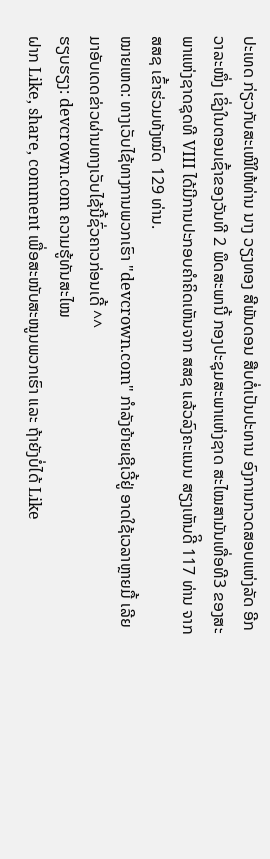ປະເທດ ກ່ຽວກັບສະເໜີໃຫ້ທ່ານ ນາງ ວຽງທອງ ສີພັນດອນ ສືບຕໍ່ເປັນປະທານ ອົງການກວດສອບແຫ່ງລັດ ອີກວາລະໜຶ່ງ ເຊິ່ງໃນຕອນເຊົ້າຂອງວັນທີ 2 ພຶດສະພານີ້ ກອງປະຊຸມສະພາແຫ່ງຊາດ ສະໄໝສາມັນເທື່ອທີ3 ຂອງສະພາແຫ່ງຊາດຊຸດທີ VIII ໄດ້ມີການປະກອບຄຳຄິດເຫັນຈາກ ສສຊ ແລ້ວລົງຄະແນນ ສຽງເຫັນດີິ 117 ທ່ານ ຈາກ ສສຊ ເຂົ້າຮ່ວມທັງໝົດ 129 ທ່ານ.
ໝາຍເຫດ: ທາງເວັບໄຊ້ທາງການພວກເຮົາ "devcrown.com" ກຳລັງຍ້າຍເຊີເວີ້ຢູ່ ອາດໃຊ້ເວລາຫຼາຍມື້ ເລີຍມາອັບເດດຂ່າວຜ່ານທາງເວັບໄຊ້ນີ້ຊົ່ວຄາວກ່ອນເດີ້ ^^
ຮຽບຮຽງ: devcrown.com ຄວາມຮູ້ທັນສະໄໝ
ຝາກ Like, share, comment ເພື່ອສະໜັບສະໜູນພວກເຮົາ ແລະ ຖ້າຍັງບໍ່ໄດ້ Like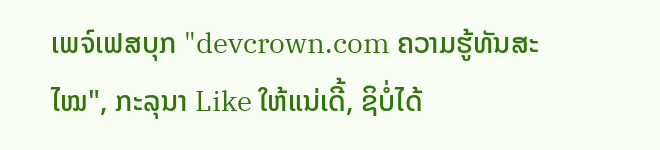ເພຈ໌ເຟສບຸກ "devcrown.com ຄວາມຮູ້ທັນສະໄໝ", ກະລຸນາ Like ໃຫ້ແນ່ເດີ້, ຊິບໍ່ໄດ້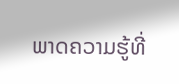ພາດຄວາມຮູ້ທີ່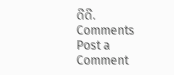ດີດີ.
Comments
Post a Comment